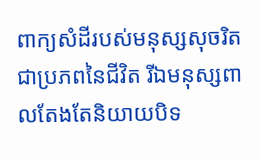ពាក្យសំដីរបស់មនុស្សសុចរិតជាប្រភពនៃជីវិត រីឯមនុស្សពាលតែងតែនិយាយបិទ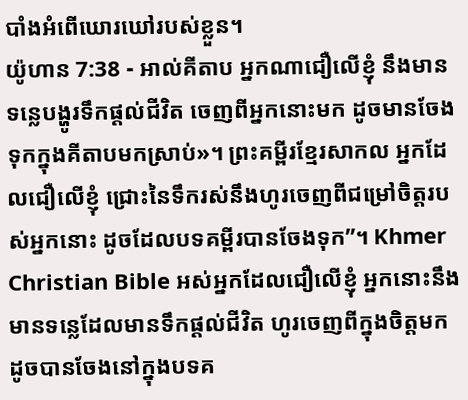បាំងអំពើឃោរឃៅរបស់ខ្លួន។
យ៉ូហាន 7:38 - អាល់គីតាប អ្នកណាជឿលើខ្ញុំ នឹងមានទន្លេបង្ហូរទឹកផ្ដល់ជីវិត ចេញពីអ្នកនោះមក ដូចមានចែងទុកក្នុងគីតាបមកស្រាប់»។ ព្រះគម្ពីរខ្មែរសាកល អ្នកដែលជឿលើខ្ញុំ ជ្រោះនៃទឹករស់នឹងហូរចេញពីជម្រៅចិត្តរបស់អ្នកនោះ ដូចដែលបទគម្ពីរបានចែងទុក”។ Khmer Christian Bible អស់អ្នកដែលជឿលើខ្ញុំ អ្នកនោះនឹងមានទន្លេដែលមានទឹកផ្ដល់ជីវិត ហូរចេញពីក្នុងចិត្ដមក ដូចបានចែងនៅក្នុងបទគ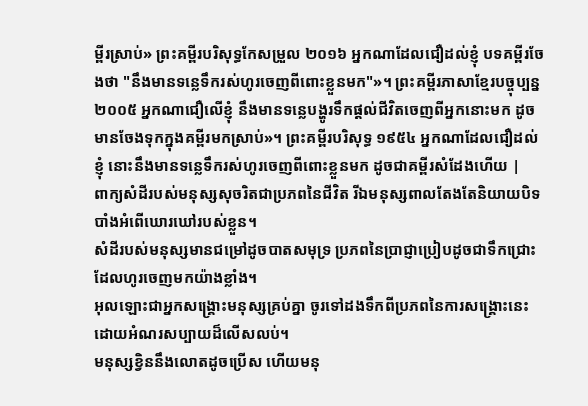ម្ពីរស្រាប់» ព្រះគម្ពីរបរិសុទ្ធកែសម្រួល ២០១៦ អ្នកណាដែលជឿដល់ខ្ញុំ បទគម្ពីរចែងថា "នឹងមានទន្លេទឹករស់ហូរចេញពីពោះខ្លួនមក"»។ ព្រះគម្ពីរភាសាខ្មែរបច្ចុប្បន្ន ២០០៥ អ្នកណាជឿលើខ្ញុំ នឹងមានទន្លេបង្ហូរទឹកផ្ដល់ជីវិតចេញពីអ្នកនោះមក ដូចមានចែងទុកក្នុងគម្ពីរមកស្រាប់»។ ព្រះគម្ពីរបរិសុទ្ធ ១៩៥៤ អ្នកណាដែលជឿដល់ខ្ញុំ នោះនឹងមានទន្លេទឹករស់ហូរចេញពីពោះខ្លួនមក ដូចជាគម្ពីរសំដែងហើយ |
ពាក្យសំដីរបស់មនុស្សសុចរិតជាប្រភពនៃជីវិត រីឯមនុស្សពាលតែងតែនិយាយបិទបាំងអំពើឃោរឃៅរបស់ខ្លួន។
សំដីរបស់មនុស្សមានជម្រៅដូចបាតសមុទ្រ ប្រភពនៃប្រាជ្ញាប្រៀបដូចជាទឹកជ្រោះ ដែលហូរចេញមកយ៉ាងខ្លាំង។
អុលឡោះជាអ្នកសង្គ្រោះមនុស្សគ្រប់គ្នា ចូរទៅដងទឹកពីប្រភពនៃការសង្គ្រោះនេះ ដោយអំណរសប្បាយដ៏លើសលប់។
មនុស្សខ្វិននឹងលោតដូចប្រើស ហើយមនុ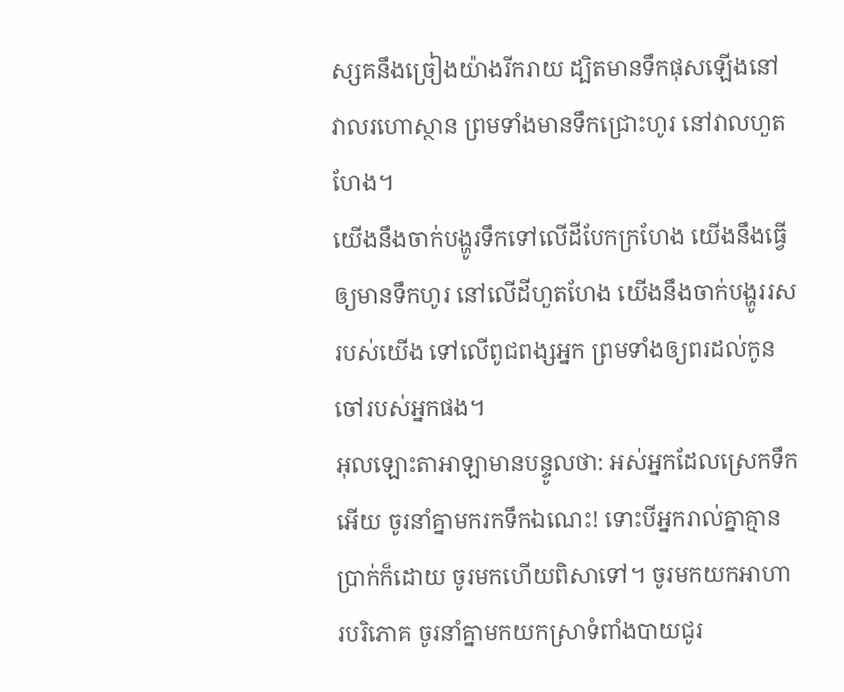ស្សគនឹងច្រៀងយ៉ាងរីករាយ ដ្បិតមានទឹកផុសឡើងនៅវាលរហោស្ថាន ព្រមទាំងមានទឹកជ្រោះហូរ នៅវាលហួតហែង។
យើងនឹងចាក់បង្ហូរទឹកទៅលើដីបែកក្រហែង យើងនឹងធ្វើឲ្យមានទឹកហូរ នៅលើដីហួតហែង យើងនឹងចាក់បង្ហូររសរបស់យើង ទៅលើពូជពង្សអ្នក ព្រមទាំងឲ្យពរដល់កូនចៅរបស់អ្នកផង។
អុលឡោះតាអាឡាមានបន្ទូលថា: អស់អ្នកដែលស្រេកទឹកអើយ ចូរនាំគ្នាមករកទឹកឯណេះ! ទោះបីអ្នករាល់គ្នាគ្មានប្រាក់ក៏ដោយ ចូរមកហើយពិសាទៅ។ ចូរមកយកអាហារបរិភោគ ចូរនាំគ្នាមកយកស្រាទំពាំងបាយជូរ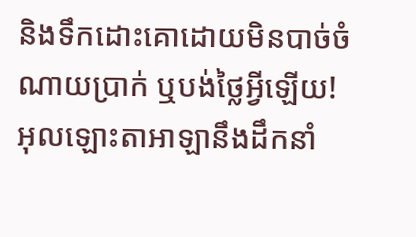និងទឹកដោះគោដោយមិនបាច់ចំណាយប្រាក់ ឬបង់ថ្លៃអ្វីឡើយ!
អុលឡោះតាអាឡានឹងដឹកនាំ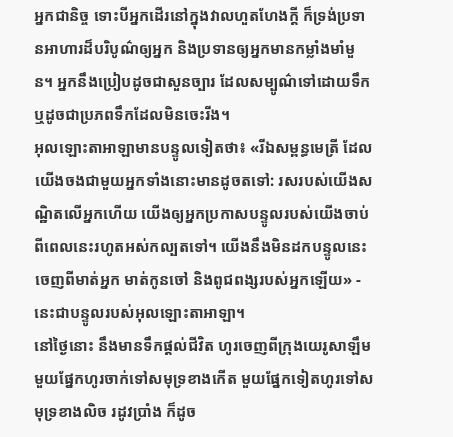អ្នកជានិច្ច ទោះបីអ្នកដើរនៅក្នុងវាលហួតហែងក្ដី ក៏ទ្រង់ប្រទានអាហារដ៏បរិបូណ៌ឲ្យអ្នក និងប្រទានឲ្យអ្នកមានកម្លាំងមាំមួន។ អ្នកនឹងប្រៀបដូចជាសួនច្បារ ដែលសម្បូណ៌ទៅដោយទឹក ឬដូចជាប្រភពទឹកដែលមិនចេះរីង។
អុលឡោះតាអាឡាមានបន្ទូលទៀតថា៖ «រីឯសម្ពន្ធមេត្រី ដែលយើងចងជាមួយអ្នកទាំងនោះមានដូចតទៅ: រសរបស់យើងសណ្ឋិតលើអ្នកហើយ យើងឲ្យអ្នកប្រកាសបន្ទូលរបស់យើងចាប់ពីពេលនេះរហូតអស់កល្បតទៅ។ យើងនឹងមិនដកបន្ទូលនេះចេញពីមាត់អ្នក មាត់កូនចៅ និងពូជពង្សរបស់អ្នកឡើយ» - នេះជាបន្ទូលរបស់អុលឡោះតាអាឡា។
នៅថ្ងៃនោះ នឹងមានទឹកផ្ដល់ជីវិត ហូរចេញពីក្រុងយេរូសាឡឹម មួយផ្នែកហូរចាក់ទៅសមុទ្រខាងកើត មួយផ្នែកទៀតហូរទៅសមុទ្រខាងលិច រដូវប្រាំង ក៏ដូច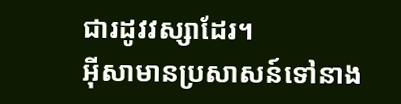ជារដូវវស្សាដែរ។
អ៊ីសាមានប្រសាសន៍ទៅនាង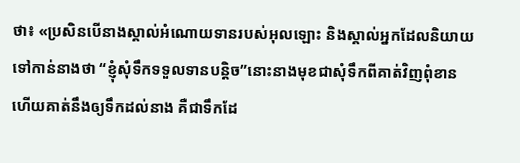ថា៖ «ប្រសិនបើនាងស្គាល់អំណោយទានរបស់អុលឡោះ និងស្គាល់អ្នកដែលនិយាយទៅកាន់នាងថា “ខ្ញុំសុំទឹកទទួលទានបន្ដិច”នោះនាងមុខជាសុំទឹកពីគាត់វិញពុំខាន ហើយគាត់នឹងឲ្យទឹកដល់នាង គឺជាទឹកដែ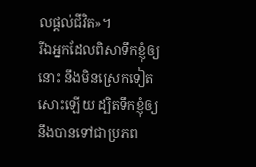លផ្ដល់ជីវិត»។
រីឯអ្នកដែលពិសាទឹកខ្ញុំឲ្យនោះ នឹងមិនស្រេកទៀតសោះឡើយ ដ្បិតទឹកខ្ញុំឲ្យនឹងបានទៅជាប្រភព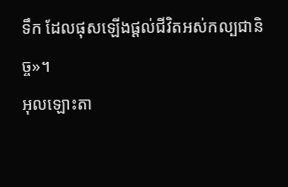ទឹក ដែលផុសឡើងផ្ដល់ជីវិតអស់កល្បជានិច្ច»។
អុលឡោះតា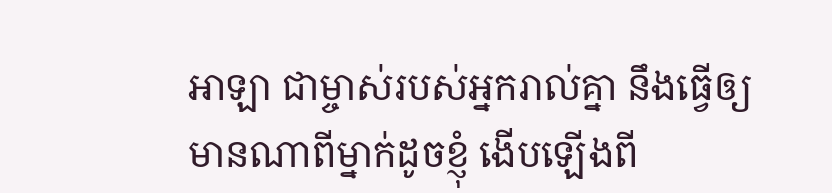អាឡា ជាម្ចាស់របស់អ្នករាល់គ្នា នឹងធ្វើឲ្យមានណាពីម្នាក់ដូចខ្ញុំ ងើបឡើងពី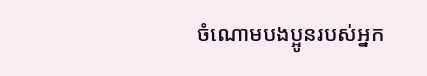ចំណោមបងប្អូនរបស់អ្នក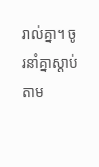រាល់គ្នា។ ចូរនាំគ្នាស្តាប់តាម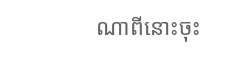ណាពីនោះចុះ